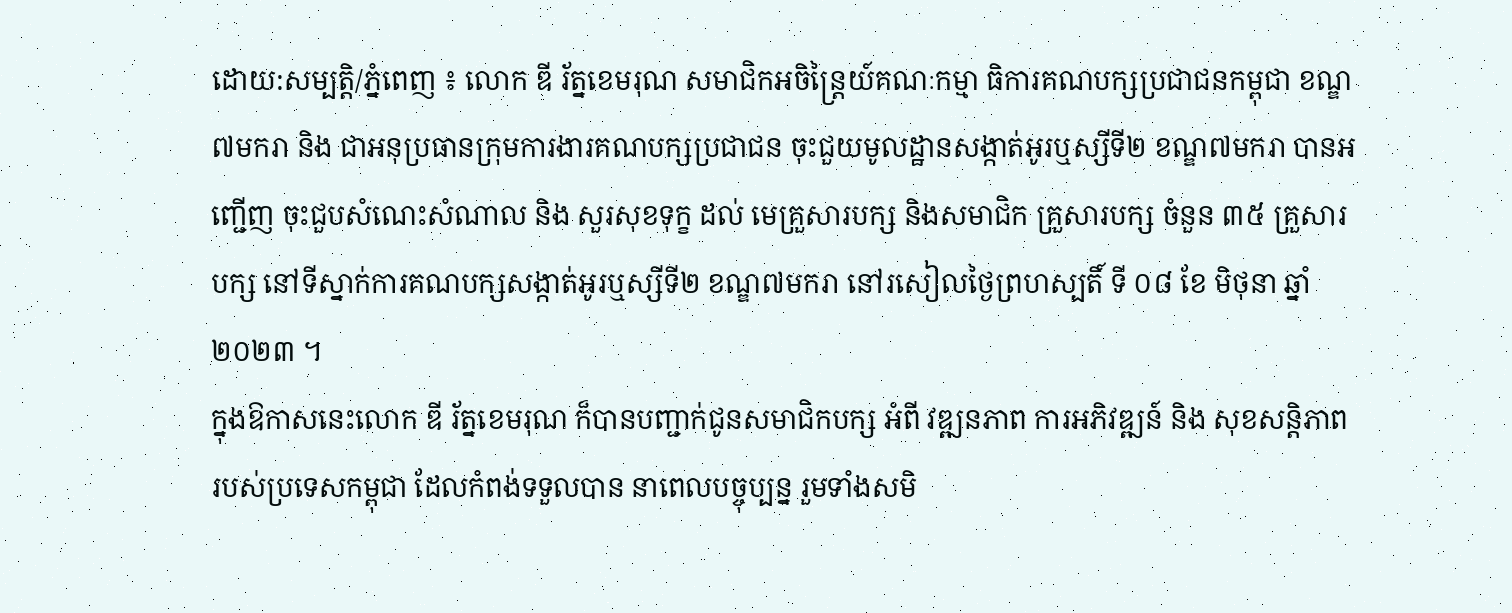ដោយ:សម្បត្តិ/ភ្នំពេញ ៖ លោក ឌី រ័ត្នខេមរុណ សមាជិកអចិន្ត្រៃយ៍គណៈកម្មា ធិការគណបក្សប្រជាជនកម្ពុជា ខណ្ឌ៧មករា និង ជាអនុប្រធានក្រុមការងារគណបក្សប្រជាជន ចុះជួយមូលដ្ឋានសង្កាត់អូរឬស្សីទី២ ខណ្ឌ៧មករា បានអញ្ជើញ ចុះជួបសំណេះសំណាល និង សួរសុខទុក្ខ ដល់ មេគ្រួសារបក្ស និងសមាជិក គ្រួសារបក្ស ចំនួន ៣៥ គ្រួសារបក្ស នៅទីស្នាក់ការគណបក្សសង្កាត់អូរឬស្សីទី២ ខណ្ឌ៧មករា នៅរសៀលថ្ងៃព្រហស្បតិ៍ ទី ០៨ ខែ មិថុនា ឆ្នាំ២០២៣ ។
ក្នុងឱកាសនេះលោក ឌី រ័ត្នខេមរុណ ក៏បានបញ្ជាក់ជូនសមាជិកបក្ស អំពី វឌ្ឍនភាព ការអភិវឌ្ឍន៍ និង សុខសន្តិភាព របស់ប្រទេសកម្ពុជា ដែលកំពង់ទទួលបាន នាពេលបច្ចុប្បន្ន រួមទាំងសមិ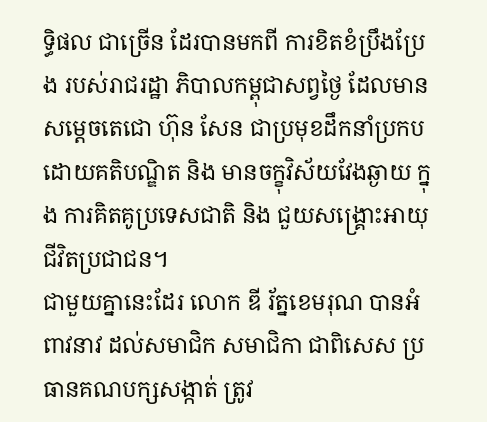ទ្ធិផល ជាច្រើន ដែរបានមកពី ការខិតខំប្រឹងប្រែង របស់រាជរដ្ឋា ភិបាលកម្ពុជាសព្វថ្ងៃ ដែលមានសម្តេចតេជោ ហ៊ុន សែន ជាប្រមុខដឹកនាំប្រកបដោយគតិបណ្ឌិត និង មានចក្ខុវិស័យវែងឆ្ងាយ ក្នុង ការគិតគូប្រទេសជាតិ និង ជួយសង្គ្រោះអាយុជីវិតប្រជាជន។
ជាមួយគ្នានេះដែរ លោក ឌី រ័ត្នខេមរុណ បានអំពាវនាវ ដល់សមាជិក សមាជិកា ជាពិសេស ប្រធានគណបក្សសង្កាត់ ត្រូវ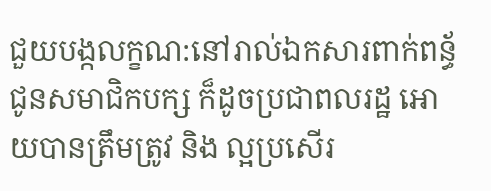ជួយបង្កលក្ខណ:នៅរាល់ឯកសារពាក់ពន្ធ័ ជូនសមាជិកបក្ស ក៏ដូចប្រជាពលរដ្ឋ អោយបានត្រឹមត្រូវ និង ល្អប្រសើរ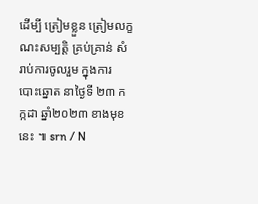ដើម្បី ត្រៀមខ្លួន ត្រៀមលក្ខណះសម្បត្តិ គ្រប់គ្រាន់ សំរាប់ការចូលរួម ក្នុងការ បោះឆ្នោត នាថ្ងៃទី ២៣ កក្កដា ឆ្នាំ២០២៣ ខាងមុខនេះ ៕ srn / N